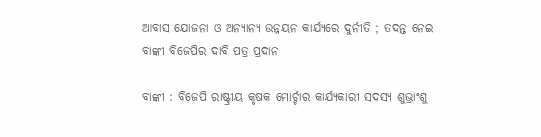ଆବାସ ଯୋଜନା ଓ ଅନ୍ୟାନ୍ୟ ଉନ୍ନୟନ କାର୍ଯ୍ୟରେ ଦୁର୍ନୀତି ; ତଦନ୍ତ ନେଇ ବାଙ୍କୀ ବିଜେପିର ଦାବି ପତ୍ର ପ୍ରଦାନ

ବାଙ୍କୀ : ବିଜେପି ରାଷ୍ଟ୍ରୀୟ କୃଷକ ମୋର୍ଚ୍ଚାର କାର୍ଯ୍ୟକାରୀ ସଦସ୍ୟ ଶୁଭ୍ରାଂଶୁ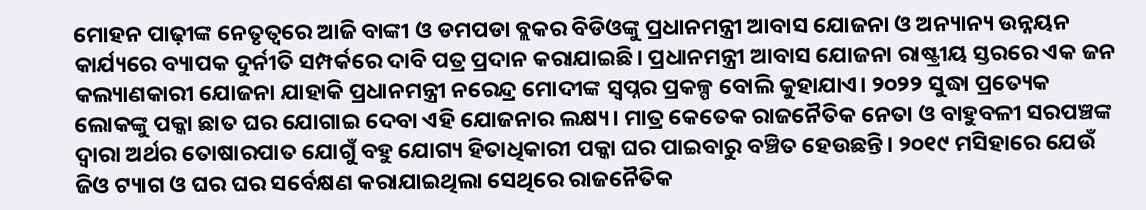ମୋହନ ପାଢ଼ୀଙ୍କ ନେତୃତ୍ୱରେ ଆଜି ବାଙ୍କୀ ଓ ଡମପଡା ବ୍ଲକର ବିଡିଓଙ୍କୁ ପ୍ରଧାନମନ୍ତ୍ରୀ ଆବାସ ଯୋଜନା ଓ ଅନ୍ୟାନ୍ୟ ଉନ୍ନୟନ କାର୍ଯ୍ୟରେ ବ୍ୟାପକ ଦୁର୍ନୀତି ସମ୍ପର୍କରେ ଦାବି ପତ୍ର ପ୍ରଦାନ କରାଯାଇଛି। ପ୍ରଧାନମନ୍ତ୍ରୀ ଆବାସ ଯୋଜନା ରାଷ୍ଟ୍ରୀୟ ସ୍ତରରେ ଏକ ଜନ କଲ୍ୟାଣକାରୀ ଯୋଜନା ଯାହାକି ପ୍ରଧାନମନ୍ତ୍ରୀ ନରେନ୍ଦ୍ର ମୋଦୀଙ୍କ ସ୍ୱପ୍ନର ପ୍ରକଳ୍ପ ବୋଲି କୁହାଯାଏ। ୨୦୨୨ ସୁଦ୍ଧା ପ୍ରତ୍ୟେକ ଲୋକଙ୍କୁ ପକ୍କା ଛାତ ଘର ଯୋଗାଇ ଦେବା ଏହି ଯୋଜନାର ଲକ୍ଷ୍ୟ। ମାତ୍ର କେତେକ ରାଜନୈତିକ ନେତା ଓ ବାହୁବଳୀ ସରପଞ୍ଚଙ୍କ ଦ୍ଵାରା ଅର୍ଥର ତୋଷାରପାତ ଯୋଗୁଁ ବହୁ ଯୋଗ୍ୟ ହିତାଧିକାରୀ ପକ୍କା ଘର ପାଇବାରୁ ବଞ୍ଚିତ ହେଉଛନ୍ତି। ୨୦୧୯ ମସିହାରେ ଯେଉଁ ଜିଓ ଟ୍ୟାଗ ଓ ଘର ଘର ସର୍ବେକ୍ଷଣ କରାଯାଇଥିଲା ସେଥିରେ ରାଜନୈତିକ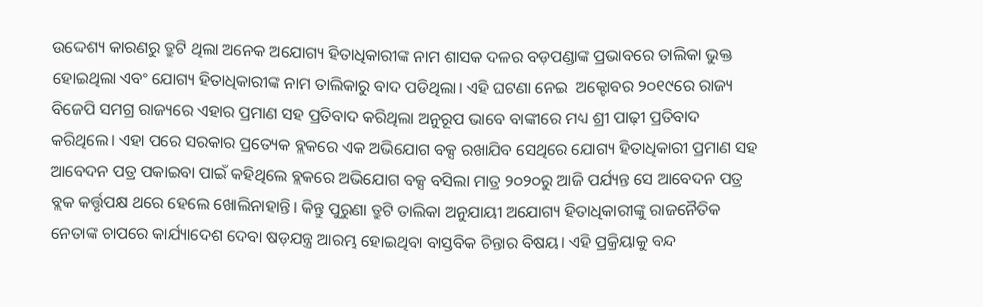ଉଦ୍ଦେଶ୍ୟ କାରଣରୁ ତ୍ରୁଟି ଥିଲା ଅନେକ ଅଯୋଗ୍ୟ ହିତାଧିକାରୀଙ୍କ ନାମ ଶାସକ ଦଳର ବଡ଼ପଣ୍ଡାଙ୍କ ପ୍ରଭାବରେ ତାଲିକା ଭୁକ୍ତ ହୋଇଥିଲା ଏବଂ ଯୋଗ୍ୟ ହିତାଧିକାରୀଙ୍କ ନାମ ତାଲିକାରୁ ବାଦ ପଡିଥିଲା। ଏହି ଘଟଣା ନେଇ  ଅକ୍ଟୋବର ୨୦୧୯ରେ ରାଜ୍ୟ ବିଜେପି ସମଗ୍ର ରାଜ୍ୟରେ ଏହାର ପ୍ରମାଣ ସହ ପ୍ରତିବାଦ କରିଥିଲା ଅନୁରୂପ ଭାବେ ବାଙ୍କୀରେ ମଧ୍ୟ ଶ୍ରୀ ପାଢ଼ୀ ପ୍ରତିବାଦ କରିଥିଲେ। ଏହା ପରେ ସରକାର ପ୍ରତ୍ୟେକ ବ୍ଲକରେ ଏକ ଅଭିଯୋଗ ବକ୍ସ ରଖାଯିବ ସେଥିରେ ଯୋଗ୍ୟ ହିତାଧିକାରୀ ପ୍ରମାଣ ସହ ଆବେଦନ ପତ୍ର ପକାଇବା ପାଇଁ କହିଥିଲେ ବ୍ଲକରେ ଅଭିଯୋଗ ବକ୍ସ ବସିଲା ମାତ୍ର ୨୦୨୦ରୁ ଆଜି ପର୍ଯ୍ୟନ୍ତ ସେ ଆବେଦନ ପତ୍ର ବ୍ଲକ କର୍ତ୍ତୃପକ୍ଷ ଥରେ ହେଲେ ଖୋଲିନାହାନ୍ତି। କିନ୍ତୁ ପୁରୁଣା ତ୍ରୁଟି ତାଲିକା ଅନୁଯାୟୀ ଅଯୋଗ୍ୟ ହିତାଧିକାରୀଙ୍କୁ ରାଜନୈତିକ ନେତାଙ୍କ ଚାପରେ କାର୍ଯ୍ୟାଦେଶ ଦେବା ଷଡ଼ଯନ୍ତ୍ର ଆରମ୍ଭ ହୋଇଥିବା ବାସ୍ତବିକ ଚିନ୍ତାର ବିଷୟ। ଏହି ପ୍ରକ୍ରିୟାକୁ ବନ୍ଦ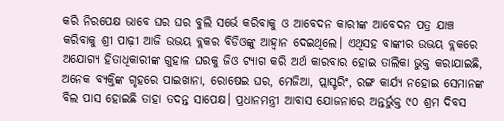କରି ନିରପେକ୍ଷ ଭାବେ ଘର ଘର ବୁଲି ସର୍ଭେ କରିବାକୁ ଓ ଆବେଦନ କାରୀଙ୍କ ଆବେଦନ ପତ୍ର ଯାଞ୍ଚ କରିବାକୁ ଶ୍ରୀ ପାଢ଼ୀ ଆଜି ଉଭୟ ବ୍ଲକର ବିଡିଓଙ୍କୁ ଆହ୍ୱାନ ଦେଇଥିଲେ। ଏଥିସହ ବାଙ୍କୀର ଉଭୟ ବ୍ଲକରେ ଅଯୋଗ୍ୟ ହିତାଧିକାରୀଙ୍କ ଗୁହାଳ ଘରକୁ ଜିଓ ଟ୍ୟାଗ କରି ଅର୍ଥ କାରବାର ହୋଇ ତାଲିକା ଭୁକ୍ତ କରାଯାଇଛି, ଅନେକ ବ୍ୟକ୍ତିଙ୍କ ଗୃହରେ ପାଇଖାନା, ରୋଷେଇ ଘର, ମେଜିଆ, ପ୍ଲାସ୍ଟରିଂ, ରଙ୍ଗ କାର୍ଯ୍ୟ ନହୋଇ ସେମାନଙ୍କ ବିଲ ପାସ ହୋଇଛି ତାହା ତଦନ୍ତ ସାପେକ୍ଷ। ପ୍ରଧାନମନ୍ତ୍ରୀ ଆବାସ ଯୋଜନାରେ ଅନ୍ତର୍ଭୁକ୍ତ ୯୦ ଶ୍ରମ ଦିବସ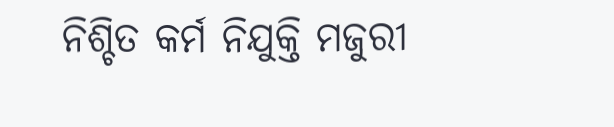ନିଶ୍ଚିତ କର୍ମ ନିଯୁକ୍ତି ମଜୁରୀ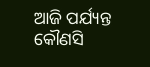ଆଜି ପର୍ଯ୍ୟନ୍ତ କୌଣସି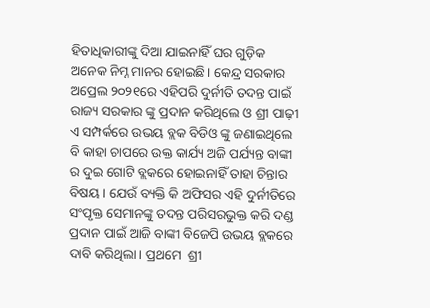ହିତାଧିକାରୀଙ୍କୁ ଦିଆ ଯାଇନାହିଁ ଘର ଗୁଡ଼ିକ ଅନେକ ନିମ୍ନ ମାନର ହୋଇଛି। କେନ୍ଦ୍ର ସରକାର ଅପ୍ରେଲ ୨୦୨୧ରେ ଏହିପରି ଦୁର୍ନୀତି ତଦନ୍ତ ପାଇଁ ରାଜ୍ୟ ସରକାର ଙ୍କୁ ପ୍ରଦାନ କରିଥିଲେ ଓ ଶ୍ରୀ ପାଢ଼ୀ ଏ ସମ୍ପର୍କରେ ଉଭୟ ବ୍ଲକ ବିଡିଓ ଙ୍କୁ ଜଣାଇଥିଲେ ବି କାହା ଚାପରେ ଉକ୍ତ କାର୍ଯ୍ୟ ଅଜି ପର୍ଯ୍ୟନ୍ତ ବାଙ୍କୀ ର ଦୁଇ ଗୋଟି ବ୍ଲକରେ ହୋଇନାହିଁ ତାହା ଚିନ୍ତାର ବିଷୟ । ଯେଉଁ ବ୍ୟକ୍ତି କି ଅଫିସର ଏହି ଦୁର୍ନୀତିରେ ସଂପୃକ୍ତ ସେମାନଙ୍କୁ ତଦନ୍ତ ପରିସରଭୁକ୍ତ କରି ଦଣ୍ଡ ପ୍ରଦାନ ପାଇଁ ଆଜି ବାଙ୍କୀ ବିଜେପି ଉଭୟ ବ୍ଲକରେ ଦାବି କରିଥିଲା। ପ୍ରଥମେ  ଶ୍ରୀ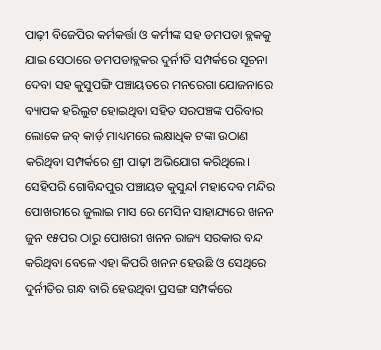ପାଢ଼ୀ ବିଜେପିର କର୍ମକର୍ତ୍ତା ଓ କର୍ମୀଙ୍କ ସହ ଡମପଡା ବ୍ଲକକୁ ଯାଇ ସେଠାରେ ଡମପଡାବ୍ଲକର ଦୁର୍ନୀତି ସମ୍ପର୍କରେ ସୂଚନା ଦେବା ସହ କୁସୁପଙ୍ଗି ପଞ୍ଚାୟତରେ ମନରେଗା ଯୋଜନାରେ ବ୍ୟାପକ ହରିଲୁଟ ହୋଇଥିବା ସହିତ ସରପଞ୍ଚଙ୍କ ପରିବାର ଲୋକେ ଜବ୍ କାର୍ଡ଼ ମାଧ୍ୟମରେ ଲକ୍ଷାଧିକ ଟଙ୍କା ଉଠାଣ କରିଥିବା ସମ୍ପର୍କରେ ଶ୍ରୀ ପାଢ଼ୀ ଅଭିଯୋଗ କରିଥିଲେ। ସେହିପରି ଗୋବିନ୍ଦପୁର ପଞ୍ଚାୟତ କୁସୁନ୍ଦl ମହାଦେବ ମନ୍ଦିର ପୋଖରୀରେ ଜୁଲାଇ ମାସ ରେ ମେସିନ ସାହାଯ୍ୟରେ ଖନନ ଜୁନ ୧୫ପର ଠାରୁ ପୋଖରୀ ଖନନ ରାଜ୍ୟ ସରକାର ବନ୍ଦ କରିଥିବା ବେଳେ ଏହା କିପରି ଖନନ ହେଉଛି ଓ ସେଥିରେ ଦୁର୍ନୀତିର ଗନ୍ଧ ବାରି ହେଉଥିବା ପ୍ରସଙ୍ଗ ସମ୍ପର୍କରେ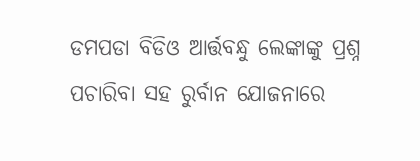ଡମପଡା ବିଡିଓ ଆର୍ତ୍ତବନ୍ଧୁ ଲେଙ୍କାଙ୍କୁ ପ୍ରଶ୍ନ ପଚାରିବା ସହ ରୁର୍ବାନ ଯୋଜନାରେ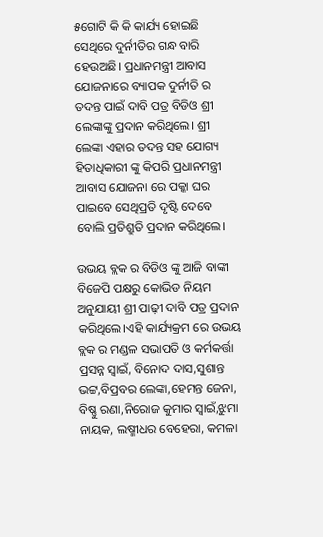୫ଗୋଟି କି କି କାର୍ଯ୍ୟ ହୋଇଛି ସେଥିରେ ଦୁର୍ନୀତିର ଗନ୍ଧ ବାରି ହେଉଅଛି। ପ୍ରଧାନମନ୍ତ୍ରୀ ଆବାସ ଯୋଜନାରେ ବ୍ୟାପକ ଦୁର୍ନୀତି ର ତଦନ୍ତ ପାଇଁ ଦାବି ପତ୍ର ବିଡିଓ ଶ୍ରୀ ଲେଙ୍କାଙ୍କୁ ପ୍ରଦାନ କରିଥିଲେ। ଶ୍ରୀ ଲେଙ୍କା ଏହାର ତଦନ୍ତ ସହ ଯୋଗ୍ୟ ହିତାଧିକାରୀ ଙ୍କୁ କିପରି ପ୍ରଧାନମନ୍ତ୍ରୀ ଆବାସ ଯୋଜନା ରେ ପକ୍କା ଘର ପାଇବେ ସେଥିପ୍ରତି ଦୃଷ୍ଟି ଦେବେ ବୋଲି ପ୍ରତିଶ୍ରୁତି ପ୍ରଦାନ କରିଥିଲେ।

ଉଭୟ ବ୍ଲକ ର ବିଡିଓ ଙ୍କୁ ଆଜି ବାଙ୍କୀ ବିଜେପି ପକ୍ଷରୁ କୋଭିଡ ନିୟମ ଅନୁଯାୟୀ ଶ୍ରୀ ପାଢ଼ୀ ଦାବି ପତ୍ର ପ୍ରଦାନ କରିଥିଲେ।ଏହି କାର୍ଯ୍ୟକ୍ରମ ରେ ଉଭୟ ବ୍ଲକ ର ମଣ୍ଡଳ ସଭାପତି ଓ କର୍ମକର୍ତ୍ତା ପ୍ରସନ୍ନ ସ୍ବାଇଁ, ବିନୋଦ ଦାସ,ସୁଶାନ୍ତ ଭଟ୍ଟ,ବିପ୍ରବର ଲେଙ୍କା,ହେମନ୍ତ ଜେନା, ବିଷ୍ଣୁ ରଣା,ନିରୋଜ କୁମାର ସ୍ୱାଇଁ,ଝୁମା ନାୟକ, ଲଷ୍ମୀଧର ବେହେରା, କମଳା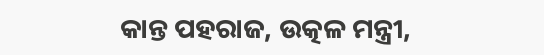କାନ୍ତ ପହରାଜ, ଉତ୍କଳ ମନ୍ତ୍ରୀ,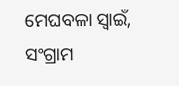ମେଘବଳା ସ୍ବାଇଁ, ସଂଗ୍ରାମ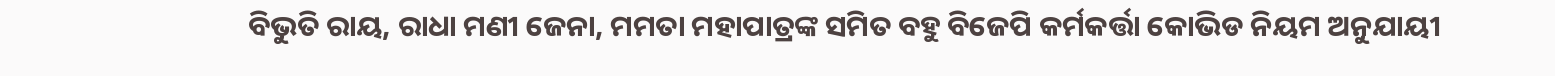ବିଭୁତି ରାୟ, ରାଧା ମଣୀ ଜେନା, ମମତା ମହାପାତ୍ରଙ୍କ ସମିତ ବହୁ ବିଜେପି କର୍ମକର୍ତ୍ତା କୋଭିଡ ନିୟମ ଅନୁଯାୟୀ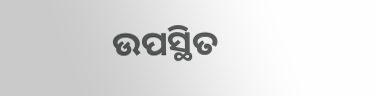ଉପସ୍ଥିତ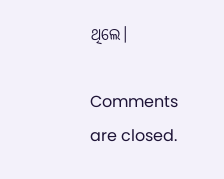ଥିଲେ।

Comments are closed.